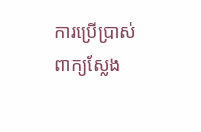ការប្រើប្រាស់ពាក្យស្លែង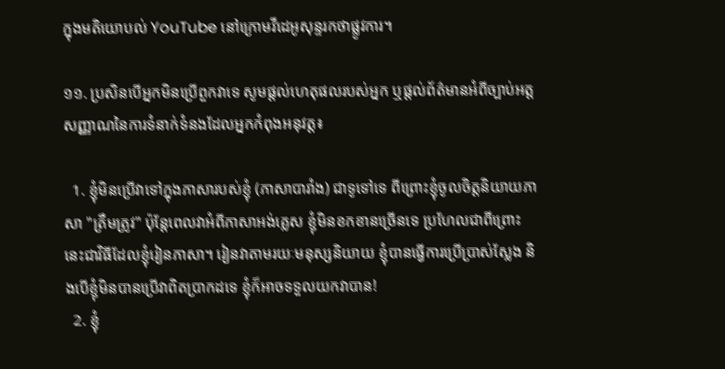ក្នុងមតិយោបល់ YouTube នៅក្រោមវីដេអូសុន្ទរកថាផ្លូវការ។

១១. ប្រសិនបើអ្នកមិនប្រើពួកវាទេ សូមផ្តល់ហេតុផលរបស់អ្នក ឬផ្តល់ព័ត៌មានអំពីច្បាប់អត្តសញ្ញាណនៃការទំនាក់ទំនងដែលអ្នកកំពុងអនុវត្ត៖

  1. ខ្ញុំមិនប្រើវាទៅក្នុងភាសារបស់ខ្ញុំ (ភាសាបារាំង) ជាទូទៅទេ ពីព្រោះខ្ញុំចូលចិត្តនិយាយភាសា "ត្រឹមត្រូវ" ប៉ុន្តែពេលវាអំពីភាសាអង់គ្លេស ខ្ញុំមិនខកខានច្រើនទេ ប្រហែលជាពីព្រោះនេះជាវិធីដែលខ្ញុំរៀនភាសា។ រៀនវាតាមរយៈមនុស្សនិយាយ ខ្ញុំបានធ្វើការប្រើប្រាស់ស្លែង និងបើខ្ញុំមិនបានប្រើវាពិតប្រាកដទេ ខ្ញុំក៏អាចទទួលយកវាបាន!
  2. ខ្ញុំ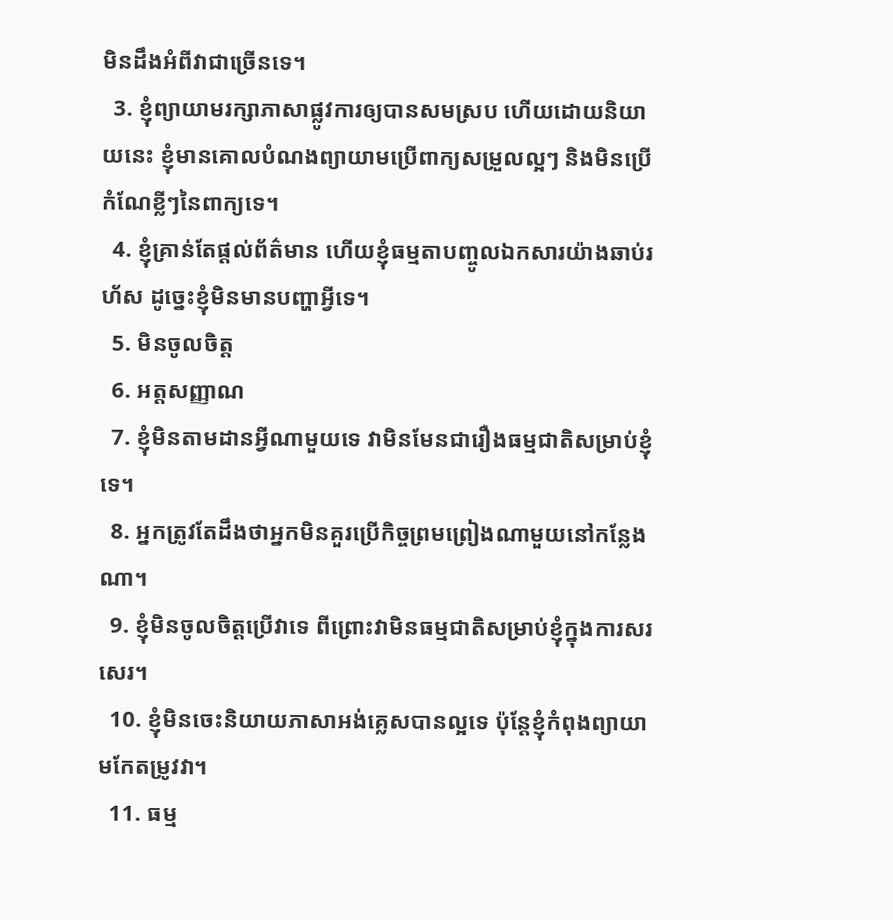មិនដឹងអំពីវាជាច្រើនទេ។
  3. ខ្ញុំព្យាយាមរក្សាភាសាផ្លូវការឲ្យបានសមស្រប ហើយដោយនិយាយនេះ ខ្ញុំមានគោលបំណងព្យាយាមប្រើពាក្យសម្រួលល្អៗ និងមិនប្រើកំណែខ្លីៗនៃពាក្យទេ។
  4. ខ្ញុំគ្រាន់តែផ្តល់ព័ត៌មាន ហើយខ្ញុំធម្មតាបញ្ចូលឯកសារយ៉ាងឆាប់រហ័ស ដូច្នេះខ្ញុំមិនមានបញ្ហាអ្វីទេ។
  5. មិនចូលចិត្ត
  6. អត្តសញ្ញាណ
  7. ខ្ញុំមិនតាមដានអ្វីណាមួយទេ វាមិនមែនជារឿងធម្មជាតិសម្រាប់ខ្ញុំទេ។
  8. អ្នកត្រូវតែដឹងថាអ្នកមិនគួរប្រើកិច្ចព្រមព្រៀងណាមួយនៅកន្លែងណា។
  9. ខ្ញុំមិនចូលចិត្តប្រើវាទេ ពីព្រោះវាមិនធម្មជាតិសម្រាប់ខ្ញុំក្នុងការសរសេរ។
  10. ខ្ញុំមិនចេះនិយាយភាសាអង់គ្លេសបានល្អទេ ប៉ុន្តែខ្ញុំកំពុងព្យាយាមកែតម្រូវវា។
  11. ធម្ម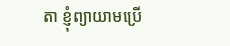តា ខ្ញុំព្យាយាមប្រើ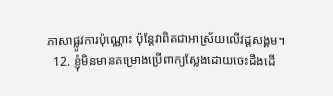ភាសាផ្លូវការប៉ុណ្ណោះ ប៉ុន្តែវាពិតជាអាស្រ័យលើវដ្តសង្គម។
  12. ខ្ញុំមិនមានគម្រោងប្រើពាក្យស្លែងដោយចេះដឹងដើ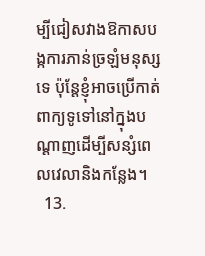ម្បីជៀសវាងឱកាសបង្កការភាន់ច្រឡំមនុស្សទេ ប៉ុន្តែខ្ញុំអាចប្រើកាត់ពាក្យទូទៅនៅក្នុងបណ្តាញដើម្បីសន្សំពេលវេលានិងកន្លែង។
  13.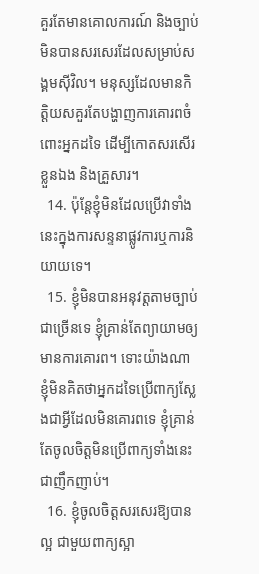គួរតែមានគោលការណ៍ និងច្បាប់មិនបានសរសេរដែលសម្រាប់សង្គមស៊ីវិល។ មនុស្សដែលមានកិត្តិយសគួរតែបង្ហាញការគោរពចំពោះអ្នកដទៃ ដើម្បីកោតសរសើរខ្លួនឯង និងគ្រួសារ។
  14. ប៉ុន្តែខ្ញុំមិនដែលប្រើវាទាំងនេះក្នុងការសន្ទនាផ្លូវការឬការនិយាយទេ។
  15. ខ្ញុំមិនបានអនុវត្តតាមច្បាប់ជាច្រើនទេ ខ្ញុំគ្រាន់តែព្យាយាមឲ្យមានការគោរព។ ទោះយ៉ាងណា ខ្ញុំមិនគិតថាអ្នកដទៃប្រើពាក្យស្លែងជាអ្វីដែលមិនគោរពទេ ខ្ញុំគ្រាន់តែចូលចិត្តមិនប្រើពាក្យទាំងនេះជាញឹកញាប់។
  16. ខ្ញុំចូលចិត្តសរសេរឱ្យបានល្អ ជាមួយពាក្យស្អា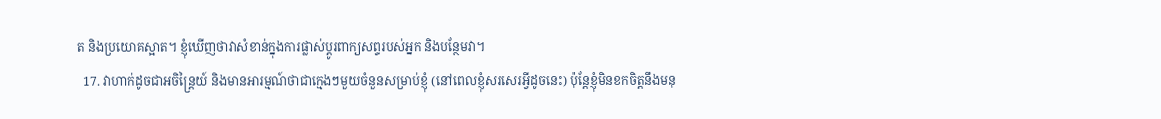ត និងប្រយោគស្អាត។ ខ្ញុំឃើញថាវាសំខាន់ក្នុងការផ្លាស់ប្តូរពាក្យសព្ទរបស់អ្នក និងបន្ថែមវា។
  17. វាហាក់ដូចជាអចិន្ត្រៃយ៍ និងមានអារម្មណ៍ថាជាក្មេងៗមួយចំនួនសម្រាប់ខ្ញុំ (នៅពេលខ្ញុំសរសេរអ្វីដូចនេះ) ប៉ុន្តែខ្ញុំមិនខកចិត្តនឹងមនុ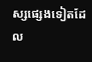ស្សផ្សេងទៀតដែល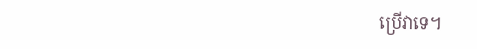ប្រើវាទេ។